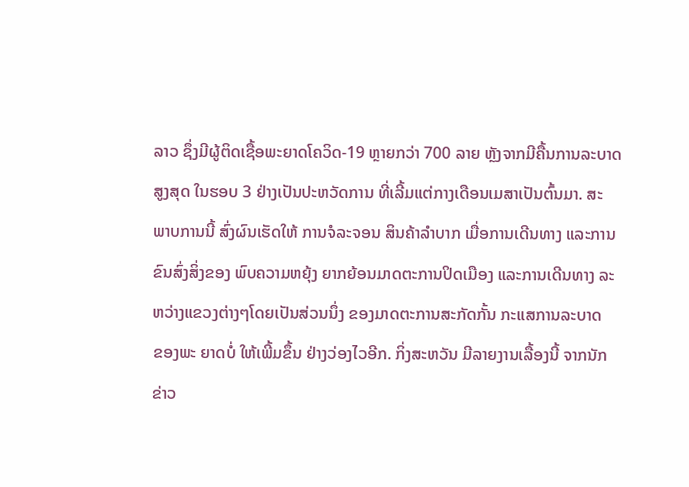ລາວ ຊຶ່ງມີຜູ້ຕິດເຊື້ອພະຍາດໂຄວິດ-19 ຫຼາຍກວ່າ 700 ລາຍ ຫຼັງຈາກມີຄື້ນການລະບາດ
ສູງສຸດ ໃນຮອບ 3 ຢ່າງເປັນປະຫວັດການ ທີ່ເລີ້ມແຕ່ກາງເດືອນເມສາເປັນຕົ້ນມາ. ສະ
ພາບການນີ້ ສົ່ງຜົນເຮັດໃຫ້ ການຈໍລະຈອນ ສິນຄ້າລໍາບາກ ເມື່ອການເດີນທາງ ແລະການ
ຂົນສົ່ງສິ່ງຂອງ ພົບຄວາມຫຍຸ້ງ ຍາກຍ້ອນມາດຕະການປິດເມືອງ ແລະການເດີນທາງ ລະ
ຫວ່າງແຂວງຕ່າງໆໂດຍເປັນສ່ວນນຶ່ງ ຂອງມາດຕະການສະກັດກັ້ນ ກະແສການລະບາດ
ຂອງພະ ຍາດບໍ່ ໃຫ້ເພີ້ມຂຶ້ນ ຢ່າງວ່ອງໄວອີກ. ກິ່ງສະຫວັນ ມີລາຍງານເລື້ອງນີ້ ຈາກນັກ
ຂ່າວ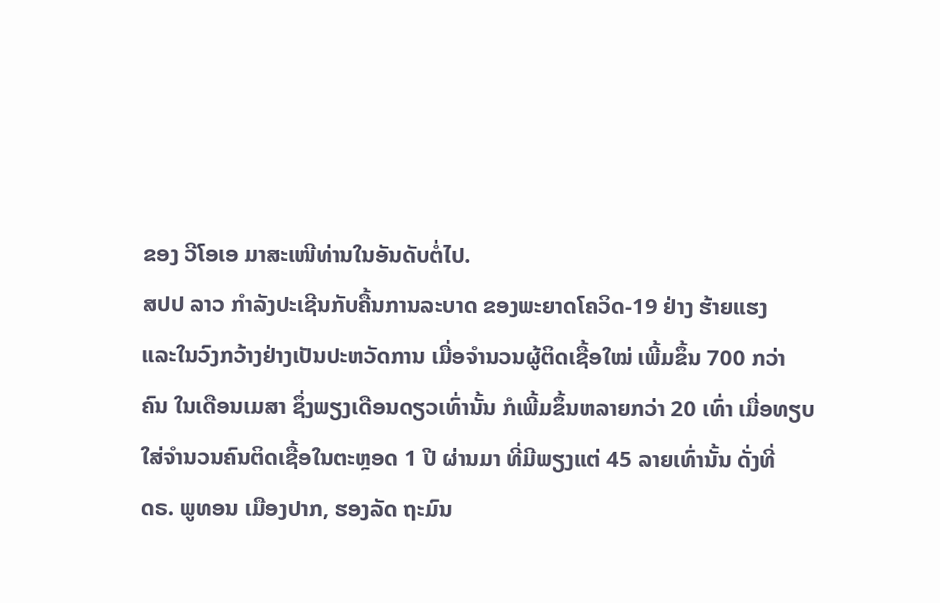ຂອງ ວີໂອເອ ມາສະເໜີທ່ານໃນອັນດັບຕໍ່ໄປ.
ສປປ ລາວ ກໍາລັງປະເຊີນກັບຄື້ນການລະບາດ ຂອງພະຍາດໂຄວິດ-19 ຢ່າງ ຮ້າຍແຮງ
ແລະໃນວົງກວ້າງຢ່າງເປັນປະຫວັດການ ເມື່ອຈໍານວນຜູ້ຕິດເຊື້ອໃໝ່ ເພີ້ມຂຶ້ນ 700 ກວ່າ
ຄົນ ໃນເດືອນເມສາ ຊຶ່ງພຽງເດືອນດຽວເທົ່ານັ້ນ ກໍເພີ້ມຂຶ້ນຫລາຍກວ່າ 20 ເທົ່າ ເມື່ອທຽບ
ໃສ່ຈໍານວນຄົນຕິດເຊື້ອໃນຕະຫຼອດ 1 ປີ ຜ່ານມາ ທີ່ມີພຽງແຕ່ 45 ລາຍເທົ່ານັ້ນ ດັ່ງທີ່
ດຣ. ພູທອນ ເມືອງປາກ, ຮອງລັດ ຖະມົນ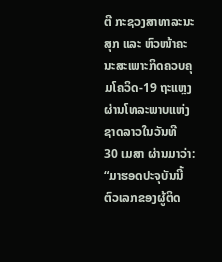ຕີ ກະຊວງສາທາລະນະສຸກ ແລະ ຫົວໜ້າຄະ
ນະສະເພາະກິດຄວບຄຸມໂຄວິດ-19 ຖະແຫຼງຜ່ານໂທລະພາບແຫ່ງຊາດລາວໃນວັນທີ
30 ເມສາ ຜ່ານມາວ່າ:
“ມາຮອດປະຈຸບັນນີ້ ຕົວເລກຂອງຜູ້ຕິດ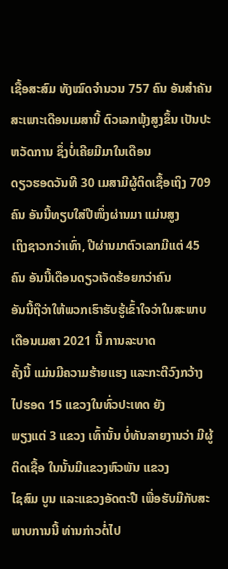ເຊື້ອສະສົມ ທັງໝົດຈໍານວນ 757 ຄົນ ອັນສໍາຄັນ
ສະເພາະເດືອນເມສານີ້ ຕົວເລກພຸ້ງສູງຂຶ້ນ ເປັນປະຫວັດການ ຊຶ່ງບໍ່ເຄີຍມີມາໃນເດືອນ
ດຽວຮອດວັນທີ 30 ເມສາມີຜູ້ຕິດເຊື້ອເຖິງ 709 ຄົນ ອັນນີ້ທຽບໃສ່ປີໜຶ່ງຜ່ານມາ ແມ່ນສູງ
ເຖິງຊາວກວ່າເທົ່າ, ປີຜ່ານມາຕົວເລກມີແຕ່ 45 ຄົນ ອັນນີ້ເດືອນດຽວເຈັດຮ້ອຍກວ່າຄົນ
ອັນນີ້ຖືວ່າໃຫ້ພວກເຮົາຮັບຮູ້ເຂົ້າໃຈວ່າໃນສະພາບເດືອນເມສາ 2021 ນີ້ ການລະບາດ
ຄັ້ງນີ້ ແມ່ນມີຄວາມຮ້າຍແຮງ ແລະກະຕີວົງກວ້າງໄປຮອດ 15 ແຂວງໃນທົ່ວປະເທດ ຍັງ
ພຽງແຕ່ 3 ແຂວງ ເທົ້ານັ້ນ ບໍ່ທັນລາຍງານວ່າ ມີຜູ້ຕິດເຊື້ອ ໃນນັ້ນມີແຂວງຫົວພັນ ແຂວງ
ໄຊສົມ ບູນ ແລະແຂວງອັດຕະປື ເພື່ອຮັບມືກັບສະພາບການນີ້ ທ່ານກ່າວຕໍ່ໄປ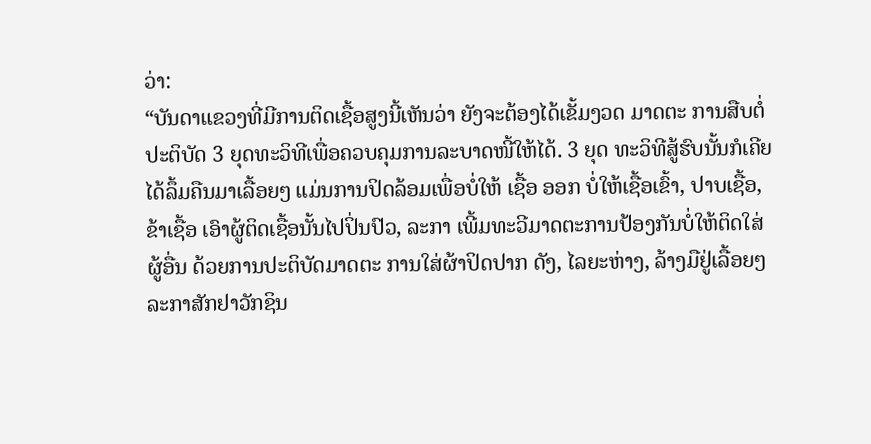ວ່າ:
“ບັນດາແຂວງທີ່ມີການຕິດເຊື້ອສູງນີ້ເຫັນວ່າ ຍັງຈະຕ້ອງໄດ້ເຂັ້ມງວດ ມາດຕະ ການສືບຕໍ່
ປະຕິບັດ 3 ຍຸດທະວິທີເພື່ອຄວບຄຸມການລະບາດໜີ້ໃຫ້ໄດ້. 3 ຍຸດ ທະວິທີສູ້ຮົບນັ້ນກໍເຄີຍ
ໄດ້ລຶ້ມຄືນມາເລື້ອຍໆ ແມ່ນການປິດລ້ອມເພື່ອບໍ່ໃຫ້ ເຊື້ອ ອອກ ບໍ່ໃຫ້ເຊື້ອເຂົ້າ, ປາບເຊື້ອ,
ຂ້າເຊື້ອ ເອົາຜູ້ຕິດເຊື້ອນັ້ນໄປປິ່ນປົວ, ລະກາ ເພີ້ມທະວີມາດຕະການປ້ອງກັນບໍ່ໃຫ້ຕິດໃສ່
ຜູ້ອື່ນ ດ້ວຍການປະຕິບັດມາດຕະ ການໃສ່ຜ້າປິດປາກ ດັງ, ໄລຍະຫ່າງ, ລ້າງມືຢູ່ເລື້ອຍໆ
ລະກາສັກຢາວັກຊິນ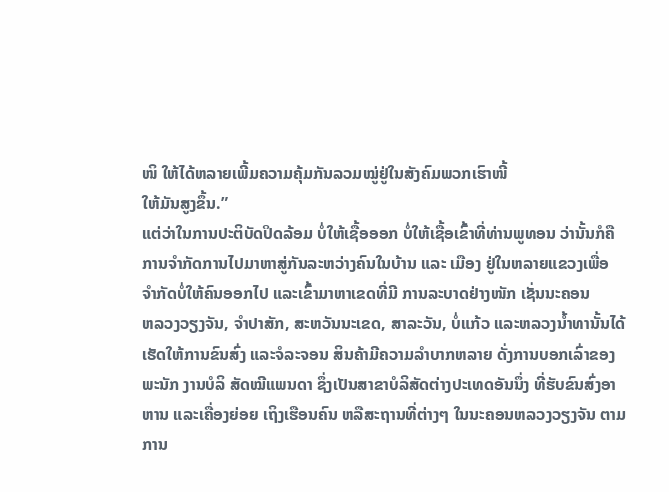ໜິ ໃຫ້ໄດ້ຫລາຍເພີ້ມຄວາມຄຸ້ມກັນລວມໝູ່ຢູ່ໃນສັງຄົມພວກເຮົາໜີ້
ໃຫ້ມັນສູງຂຶ້ນ.”
ແຕ່ວ່າໃນການປະຕິບັດປິດລ້ອມ ບໍ່ໃຫ້ເຊື້ອອອກ ບໍ່ໃຫ້ເຊື້ອເຂົ້າທີ່ທ່ານພູທອນ ວ່ານັ້ນກໍຄື
ການຈໍາກັດການໄປມາຫາສູ່ກັນລະຫວ່າງຄົນໃນບ້ານ ແລະ ເມືອງ ຢູ່ໃນຫລາຍແຂວງເພື່ອ
ຈໍາກັດບໍ່ໃຫ້ຄົນອອກໄປ ແລະເຂົ້າມາຫາເຂດທີ່ມີ ການລະບາດຢ່າງໜັກ ເຊັ່ນນະຄອນ
ຫລວງວຽງຈັນ, ຈໍາປາສັກ, ສະຫວັນນະເຂດ, ສາລະວັນ, ບໍ່ແກ້ວ ແລະຫລວງນໍ້າທານັ້ນໄດ້
ເຮັດໃຫ້ການຂົນສົ່ງ ແລະຈໍລະຈອນ ສິນຄ້າມີຄວາມລໍາບາກຫລາຍ ດັ່ງການບອກເລົ່າຂອງ
ພະນັກ ງານບໍລິ ສັດໝີແພນດາ ຊຶ່ງເປັນສາຂາບໍລິສັດຕ່າງປະເທດອັນນຶ່ງ ທີ່ຮັບຂົນສົ່ງອາ
ຫານ ແລະເຄື່ອງຍ່ອຍ ເຖິງເຮືອນຄົນ ຫລືສະຖານທີ່ຕ່າງໆ ໃນນະຄອນຫລວງວຽງຈັນ ຕາມ
ການ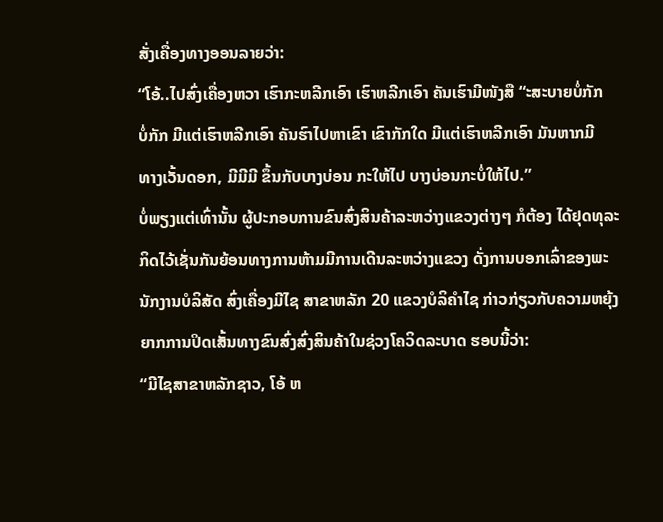ສັ່ງເຄື່ອງທາງອອນລາຍວ່າ:
“ໂອ້..ໄປສົ່ງເຄື່ອງຫວາ ເຮົາກະຫລີກເອົາ ເຮົາຫລີກເອົາ ຄັນເຮົາມີໜັງສື “ະສະບາຍບໍ່ກັກ
ບໍ່ກັກ ມີແຕ່ເຮົາຫລີກເອົາ ຄັນຮົາໄປຫາເຂົາ ເຂົາກັກໃດ ມີແຕ່ເຮົາຫລີກເອົາ ມັນຫາກມີ
ທາງເວັ້ນດອກ, ມີມີມີ ຂຶ້ນກັບບາງບ່ອນ ກະໃຫ້ໄປ ບາງບ່ອນກະບໍ່ໃຫ້ໄປ.”
ບໍ່ພຽງແຕ່ເທົ່ານັ້ນ ຜູ້ປະກອບການຂົນສົ່ງສິນຄ້າລະຫວ່າງແຂວງຕ່າງໆ ກໍຕ້ອງ ໄດ້ຢຸດທຸລະ
ກິດໄວ້ເຊັ່ນກັນຍ້ອນທາງການຫ້າມມີການເດີນລະຫວ່າງແຂວງ ດັ່ງການບອກເລົ່າຂອງພະ
ນັກງານບໍລິສັດ ສົ່ງເຄື່ອງມີໄຊ ສາຂາຫລັກ 20 ແຂວງບໍລິຄໍາໄຊ ກ່າວກ່ຽວກັບຄວາມຫຍຸ້ງ
ຍາກການປິດເສັ້ນທາງຂົນສົ່ງສົ່ງສິນຄ້າໃນຊ່ວງໂຄວິດລະບາດ ຮອບນີ້ວ່າ:
“ມີໄຊສາຂາຫລັກຊາວ, ໂອ້ ຫ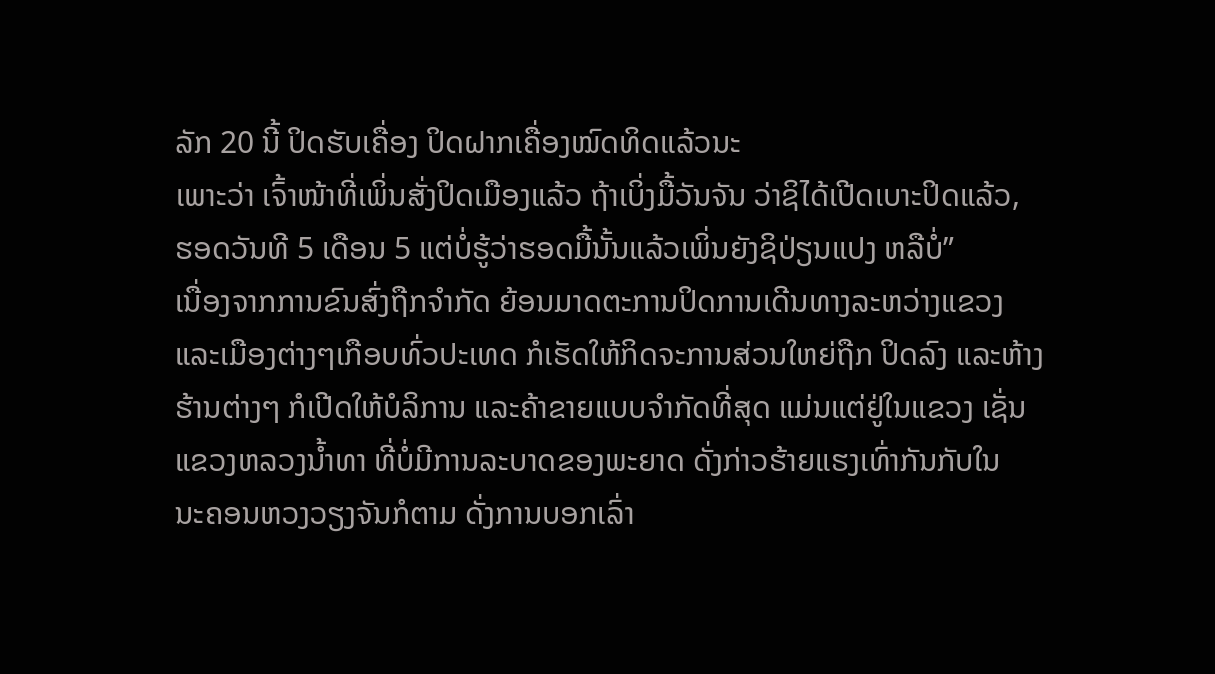ລັກ 20 ນີ້ ປິດຮັບເຄື່ອງ ປິດຝາກເຄື່ອງໝົດທິດແລ້ວນະ
ເພາະວ່າ ເຈົ້າໜ້າທີ່ເພິ່ນສັ່ງປິດເມືອງແລ້ວ ຖ້າເບິ່ງມື້ວັນຈັນ ວ່າຊິໄດ້ເປີດເບາະປິດແລ້ວ,
ຮອດວັນທີ 5 ເດືອນ 5 ແຕ່ບໍ່ຮູ້ວ່າຮອດມື້ນັ້ນແລ້ວເພິ່ນຍັງຊິປ່ຽນແປງ ຫລືບໍ່”
ເນື່ອງຈາກການຂົນສົ່ງຖືກຈໍາກັດ ຍ້ອນມາດຕະການປິດການເດີນທາງລະຫວ່າງແຂວງ
ແລະເມືອງຕ່າງໆເກືອບທົ່ວປະເທດ ກໍເຮັດໃຫ້ກິດຈະການສ່ວນໃຫຍ່ຖືກ ປິດລົງ ແລະຫ້າງ
ຮ້ານຕ່າງໆ ກໍເປີດໃຫ້ບໍລິການ ແລະຄ້າຂາຍແບບຈໍາກັດທີ່ສຸດ ແມ່ນແຕ່ຢູ່ໃນແຂວງ ເຊັ່ນ
ແຂວງຫລວງນໍ້າທາ ທີ່ບໍ່ມີການລະບາດຂອງພະຍາດ ດັ່ງກ່າວຮ້າຍແຮງເທົ່າກັນກັບໃນ
ນະຄອນຫວງວຽງຈັນກໍຕາມ ດັ່ງການບອກເລົ່າ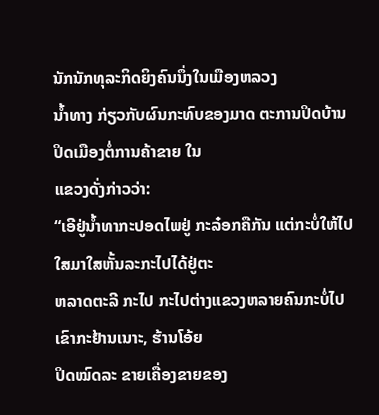ນັກນັກທຸລະກິດຍິງຄົນນຶ່ງໃນເມືອງຫລວງ
ນໍ້າທາງ ກ່ຽວກັບຜົນກະທົບຂອງມາດ ຕະການປິດບ້ານ ປິດເມືອງຕໍ່ການຄ້າຂາຍ ໃນ
ແຂວງດັ່ງກ່າວວ່າ:
“ເອີຢູ່ນໍ້າທາກະປອດໄພຢູ່ ກະລ໋ອກຄືກັນ ແຕ່ກະບໍ່ໃຫ້ໄປໃສມາໃສຫັ້ນລະກະໄປໄດ້ຢູ່ຕະ
ຫລາດຕະລີ ກະໄປ ກະໄປຕ່າງແຂວງຫລາຍຄົນກະບໍ່ໄປ ເຂົາກະຢ້ານເນາະ, ຮ້ານໂອ້ຍ
ປິດໝົດລະ ຂາຍເຄື່ອງຂາຍຂອງ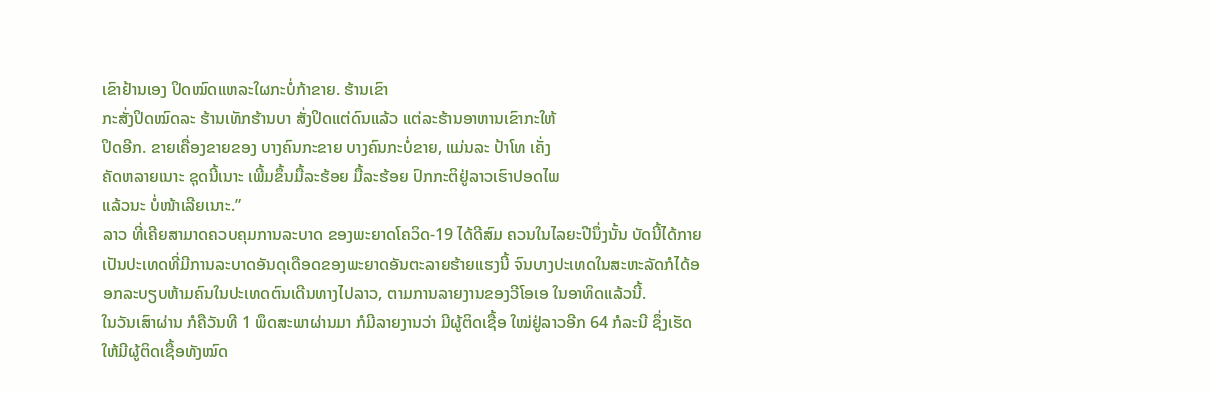ເຂົາຢ້ານເອງ ປິດໝົດແຫລະໃຜກະບໍ່ກ້າຂາຍ. ຮ້ານເຂົາ
ກະສັ່ງປິດໝົດລະ ຮ້ານເທັກຮ້ານບາ ສັ່ງປິດແຕ່ດົນແລ້ວ ແຕ່ລະຮ້ານອາຫານເຂົາກະໃຫ້
ປິດອີກ. ຂາຍເຄື່ອງຂາຍຂອງ ບາງຄົນກະຂາຍ ບາງຄົນກະບໍ່ຂາຍ, ແມ່ນລະ ປ້າໂທ ເຄັ່ງ
ຄັດຫລາຍເນາະ ຊຸດນີ້ເນາະ ເພີ້ມຂຶ້ນມື້ລະຮ້ອຍ ມື້ລະຮ້ອຍ ປົກກະຕິຢູ່ລາວເຮົາປອດໄພ
ແລ້ວນະ ບໍ່ໜ້າເລີຍເນາະ.”
ລາວ ທີ່ເຄີຍສາມາດຄວບຄຸມການລະບາດ ຂອງພະຍາດໂຄວິດ-19 ໄດ້ດີສົມ ຄວນໃນໄລຍະປີນຶ່ງນັ້ນ ບັດນີ້ໄດ້ກາຍເປັນປະເທດທີ່ມີການລະບາດອັນດຸເດືອດຂອງພະຍາດອັນຕະລາຍຮ້າຍແຮງນີ້ ຈົນບາງປະເທດໃນສະຫະລັດກໍໄດ້ອອກລະບຽບຫ້າມຄົນໃນປະເທດຕົນເດີນທາງໄປລາວ, ຕາມການລາຍງານຂອງວີໂອເອ ໃນອາທິດແລ້ວນີ້.
ໃນວັນເສົາຜ່ານ ກໍຄືວັນທີ 1 ພຶດສະພາຜ່ານມາ ກໍມີລາຍງານວ່າ ມີຜູ້ຕິດເຊື້ອ ໃໝ່ຢູ່ລາວອີກ 64 ກໍລະນີ ຊຶ່ງເຮັດໃຫ້ມີຜູ້ຕິດເຊື້ອທັງໝົດ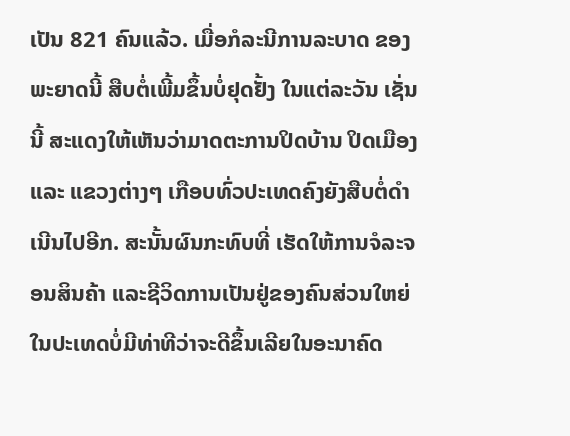ເປັນ 821 ຄົນແລ້ວ. ເມື່ອກໍລະນີການລະບາດ ຂອງພະຍາດນີ້ ສືບຕໍ່ເພີ້ມຂຶ້ນບໍ່ຢຸດຢັ້ງ ໃນແຕ່ລະວັນ ເຊັ່ນນີ້ ສະແດງໃຫ້ເຫັນວ່າມາດຕະການປິດບ້ານ ປິດເມືອງ ແລະ ແຂວງຕ່າງໆ ເກືອບທົ່ວປະເທດຄົງຍັງສືບຕໍ່ດໍາເນີນໄປອີກ. ສະນັ້ນຜົນກະທົບທີ່ ເຮັດໃຫ້ການຈໍລະຈອນສິນຄ້າ ແລະຊີວິດການເປັນຢູ່ຂອງຄົນສ່ວນໃຫຍ່ ໃນປະເທດບໍ່ມີທ່າທີວ່າຈະດີຂຶ້ນເລີຍໃນອະນາຄົດ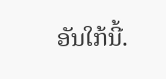ອັນໃກ້ນີ້.